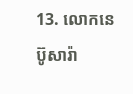13. លោកនេប៊ូសារ៉ា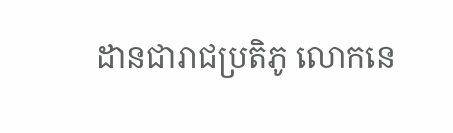ដានជារាជប្រតិភូ លោកនេ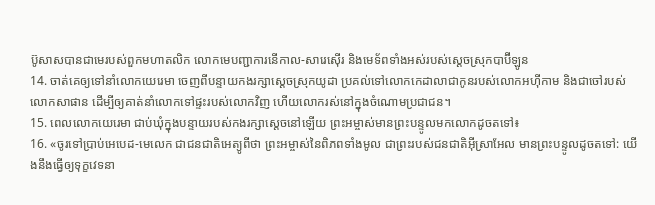ប៊ូសាសបានជាមេរបស់ពួកមហាតលិក លោកមេបញ្ជាការនើកាល-សារេស៊ើរ និងមេទ័ពទាំងអស់របស់ស្ដេចស្រុកបាប៊ីឡូន
14. ចាត់គេឲ្យទៅនាំលោកយេរេមា ចេញពីបន្ទាយកងរក្សាស្ដេចស្រុកយូដា ប្រគល់ទៅលោកកេដាលាជាកូនរបស់លោកអហ៊ីកាម និងជាចៅរបស់លោកសាផាន ដើម្បីឲ្យគាត់នាំលោកទៅផ្ទះរបស់លោកវិញ ហើយលោករស់នៅក្នុងចំណោមប្រជាជន។
15. ពេលលោកយេរេមា ជាប់ឃុំក្នុងបន្ទាយរបស់កងរក្សាស្ដេចនៅឡើយ ព្រះអម្ចាស់មានព្រះបន្ទូលមកលោកដូចតទៅ៖
16. «ចូរទៅប្រាប់អេបេដ-មេលេក ជាជនជាតិអេត្យូពីថា ព្រះអម្ចាស់នៃពិភពទាំងមូល ជាព្រះរបស់ជនជាតិអ៊ីស្រាអែល មានព្រះបន្ទូលដូចតទៅ: យើងនឹងធ្វើឲ្យទុក្ខវេទនា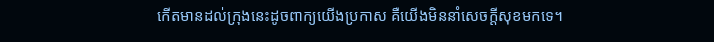កើតមានដល់ក្រុងនេះដូចពាក្យយើងប្រកាស គឺយើងមិននាំសេចក្ដីសុខមកទេ។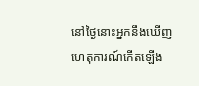នៅថ្ងៃនោះអ្នកនឹងឃើញហេតុការណ៍កើតឡើង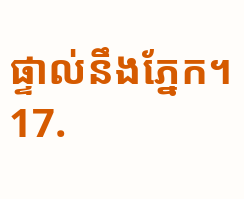ផ្ទាល់នឹងភ្នែក។
17.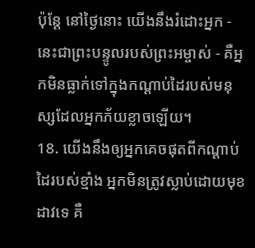ប៉ុន្តែ នៅថ្ងៃនោះ យើងនឹងរំដោះអ្នក - នេះជាព្រះបន្ទូលរបស់ព្រះអម្ចាស់ - គឺអ្នកមិនធ្លាក់ទៅក្នុងកណ្ដាប់ដៃរបស់មនុស្សដែលអ្នកភ័យខ្លាចឡើយ។
18. យើងនឹងឲ្យអ្នកគេចផុតពីកណ្ដាប់ដៃរបស់ខ្មាំង អ្នកមិនត្រូវស្លាប់ដោយមុខដាវទេ គឺ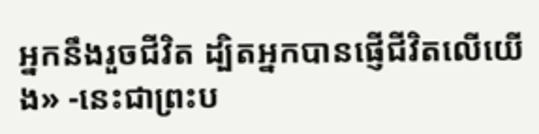អ្នកនឹងរួចជីវិត ដ្បិតអ្នកបានផ្ញើជីវិតលើយើង» -នេះជាព្រះប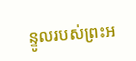ន្ទូលរបស់ព្រះអ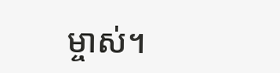ម្ចាស់។